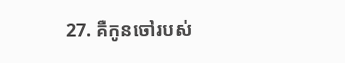27. គឺកូនចៅរបស់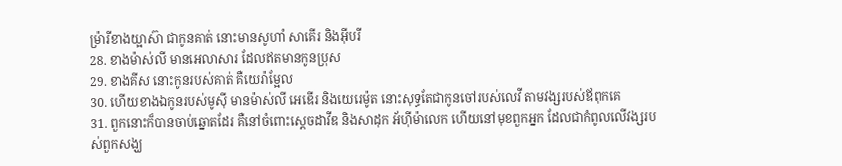ម្រ៉ារីខាងយ្អាស៊ា ជាកូនគាត់ នោះមានសូហាំ សាគើរ និងអ៊ីបរី
28. ខាងម៉ាស់លី មានអេលាសារ ដែលឥតមានកូនប្រុស
29. ខាងគីស នោះកូនរបស់គាត់ គឺយេរ៉ាម្អែល
30. ហើយខាងឯកូនរបស់មូស៊ី មានម៉ាស់លី អេឌើរ និងយេរេម៉ូត នោះសុទ្ធតែជាកូនចៅរបស់លេវី តាមវង្សរបស់ឪពុកគេ
31. ពួកនោះក៏បានចាប់ឆ្នោតដែរ គឺនៅចំពោះស្តេចដាវីឌ និងសាដុក អ័ហ៊ីម៉ាលេក ហើយនៅមុខពួកអ្នក ដែលជាកំពូលលើវង្សរបស់ពួកសង្ឃ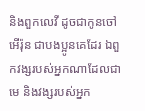និងពួកលេវី ដូចជាកូនចៅអើរ៉ុន ជាបងប្អូនគេដែរ ឯពួកវង្សរបស់អ្នកណាដែលជាមេ និងវង្សរបស់អ្នក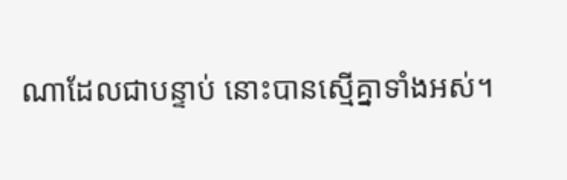ណាដែលជាបន្ទាប់ នោះបានស្មើគ្នាទាំងអស់។